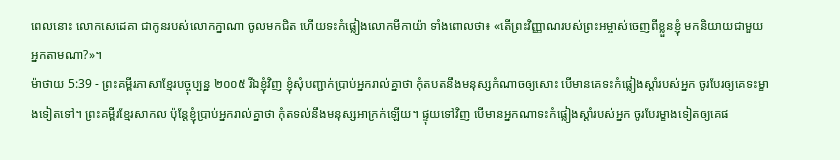ពេលនោះ លោកសេដេគា ជាកូនរបស់លោកក្នាណា ចូលមកជិត ហើយទះកំផ្លៀងលោកមីកាយ៉ា ទាំងពោលថា៖ «តើព្រះវិញ្ញាណរបស់ព្រះអម្ចាស់ចេញពីខ្លួនខ្ញុំ មកនិយាយជាមួយអ្នកតាមណា?»។
ម៉ាថាយ 5:39 - ព្រះគម្ពីរភាសាខ្មែរបច្ចុប្បន្ន ២០០៥ រីឯខ្ញុំវិញ ខ្ញុំសុំបញ្ជាក់ប្រាប់អ្នករាល់គ្នាថា កុំតបតនឹងមនុស្សកំណាចឲ្យសោះ បើមានគេទះកំផ្លៀងស្ដាំរបស់អ្នក ចូរបែរឲ្យគេទះម្ខាងទៀតទៅ។ ព្រះគម្ពីរខ្មែរសាកល ប៉ុន្តែខ្ញុំប្រាប់អ្នករាល់គ្នាថា កុំតទល់នឹងមនុស្សអាក្រក់ឡើយ។ ផ្ទុយទៅវិញ បើមានអ្នកណាទះកំផ្លៀងស្ដាំរបស់អ្នក ចូរបែរម្ខាងទៀតឲ្យគេផ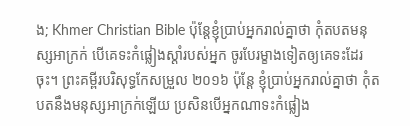ង; Khmer Christian Bible ប៉ុន្ដែខ្ញុំប្រាប់អ្នករាល់គ្នាថា កុំតបតមនុស្សអាក្រក់ បើគេទះកំផ្លៀងស្ដាំរបស់អ្នក ចូរបែរម្ខាងទៀតឲ្យគេទះដែរចុះ។ ព្រះគម្ពីរបរិសុទ្ធកែសម្រួល ២០១៦ ប៉ុន្តែ ខ្ញុំប្រាប់អ្នករាល់គ្នាថា កុំតបតនឹងមនុស្សអាក្រក់ឡើយ ប្រសិនបើអ្នកណាទះកំផ្លៀង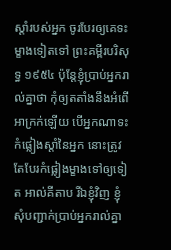ស្តាំរបស់អ្នក ចូរបែរឲ្យគេទះម្ខាងទៀតទៅ ព្រះគម្ពីរបរិសុទ្ធ ១៩៥៤ ប៉ុន្តែខ្ញុំប្រាប់អ្នករាល់គ្នាថា កុំឲ្យតតាំងនឹងអំពើអាក្រក់ឡើយ បើអ្នកណាទះកំផ្លៀងស្តាំនៃអ្នក នោះត្រូវតែបែរកំផ្លៀងម្ខាងទៅឲ្យទៀត អាល់គីតាប រីឯខ្ញុំវិញ ខ្ញុំសុំបញ្ជាក់ប្រាប់អ្នករាល់គ្នា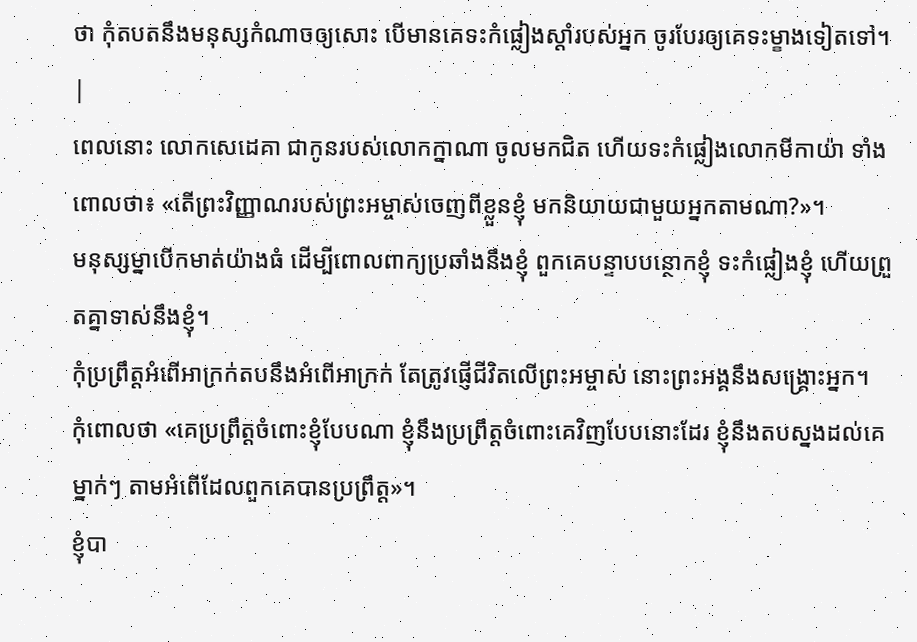ថា កុំតបតនឹងមនុស្សកំណាចឲ្យសោះ បើមានគេទះកំផ្លៀងស្ដាំរបស់អ្នក ចូរបែរឲ្យគេទះម្ខាងទៀតទៅ។ |
ពេលនោះ លោកសេដេគា ជាកូនរបស់លោកក្នាណា ចូលមកជិត ហើយទះកំផ្លៀងលោកមីកាយ៉ា ទាំងពោលថា៖ «តើព្រះវិញ្ញាណរបស់ព្រះអម្ចាស់ចេញពីខ្លួនខ្ញុំ មកនិយាយជាមួយអ្នកតាមណា?»។
មនុស្សម្នាបើកមាត់យ៉ាងធំ ដើម្បីពោលពាក្យប្រឆាំងនឹងខ្ញុំ ពួកគេបន្ទាបបន្ថោកខ្ញុំ ទះកំផ្លៀងខ្ញុំ ហើយព្រួតគ្នាទាស់នឹងខ្ញុំ។
កុំប្រព្រឹត្តអំពើអាក្រក់តបនឹងអំពើអាក្រក់ តែត្រូវផ្ញើជីវិតលើព្រះអម្ចាស់ នោះព្រះអង្គនឹងសង្គ្រោះអ្នក។
កុំពោលថា «គេប្រព្រឹត្តចំពោះខ្ញុំបែបណា ខ្ញុំនឹងប្រព្រឹត្តចំពោះគេវិញបែបនោះដែរ ខ្ញុំនឹងតបស្នងដល់គេម្នាក់ៗ តាមអំពើដែលពួកគេបានប្រព្រឹត្ត»។
ខ្ញុំបា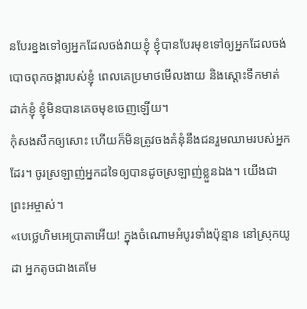នបែរខ្នងទៅឲ្យអ្នកដែលចង់វាយខ្ញុំ ខ្ញុំបានបែរមុខទៅឲ្យអ្នកដែលចង់ បោចពុកចង្ការបស់ខ្ញុំ ពេលគេប្រមាថមើលងាយ និងស្ដោះទឹកមាត់ដាក់ខ្ញុំ ខ្ញុំមិនបានគេចមុខចេញឡើយ។
កុំសងសឹកឲ្យសោះ ហើយក៏មិនត្រូវចងគំនុំនឹងជនរួមឈាមរបស់អ្នកដែរ។ ចូរស្រឡាញ់អ្នកដទៃឲ្យបានដូចស្រឡាញ់ខ្លួនឯង។ យើងជាព្រះអម្ចាស់។
«បេថ្លេហិមអេប្រាតាអើយ! ក្នុងចំណោមអំបូរទាំងប៉ុន្មាន នៅស្រុកយូដា អ្នកតូចជាងគេមែ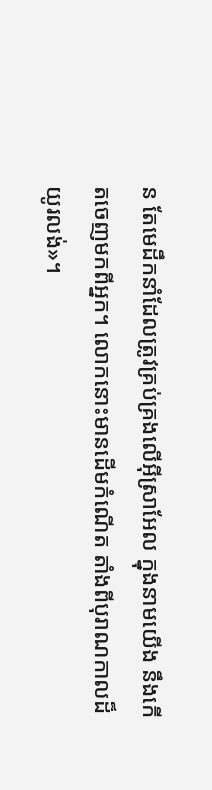ន តែមេដឹកនាំដែលត្រូវគ្រប់គ្រងលើអ៊ីស្រាអែល ក្នុងនាមយើង នឹងកើតចេញមកពីអ្នក។ លោកនោះមានដើមកំណើត តាំងពីបុរាណកាលដ៏យូរលង់»។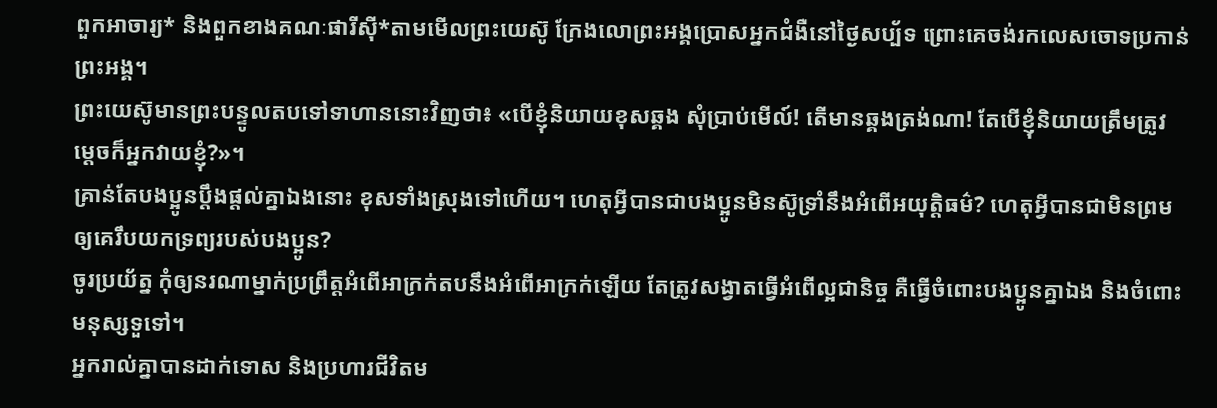ពួកអាចារ្យ* និងពួកខាងគណៈផារីស៊ី*តាមមើលព្រះយេស៊ូ ក្រែងលោព្រះអង្គប្រោសអ្នកជំងឺនៅថ្ងៃសប្ប័ទ ព្រោះគេចង់រកលេសចោទប្រកាន់ព្រះអង្គ។
ព្រះយេស៊ូមានព្រះបន្ទូលតបទៅទាហាននោះវិញថា៖ «បើខ្ញុំនិយាយខុសឆ្គង សុំប្រាប់មើល៍! តើមានឆ្គងត្រង់ណា! តែបើខ្ញុំនិយាយត្រឹមត្រូវ ម្ដេចក៏អ្នកវាយខ្ញុំ?»។
គ្រាន់តែបងប្អូនប្ដឹងផ្ដល់គ្នាឯងនោះ ខុសទាំងស្រុងទៅហើយ។ ហេតុអ្វីបានជាបងប្អូនមិនស៊ូទ្រាំនឹងអំពើអយុត្ដិធម៌? ហេតុអ្វីបានជាមិនព្រមឲ្យគេរឹបយកទ្រព្យរបស់បងប្អូន?
ចូរប្រយ័ត្ន កុំឲ្យនរណាម្នាក់ប្រព្រឹត្តអំពើអាក្រក់តបនឹងអំពើអាក្រក់ឡើយ តែត្រូវសង្វាតធ្វើអំពើល្អជានិច្ច គឺធ្វើចំពោះបងប្អូនគ្នាឯង និងចំពោះមនុស្សទួទៅ។
អ្នករាល់គ្នាបានដាក់ទោស និងប្រហារជីវិតម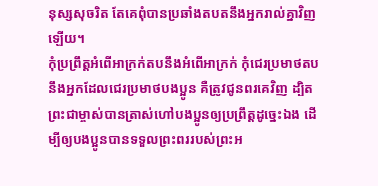នុស្សសុចរិត តែគេពុំបានប្រឆាំងតបតនឹងអ្នករាល់គ្នាវិញឡើយ។
កុំប្រព្រឹត្តអំពើអាក្រក់តបនឹងអំពើអាក្រក់ កុំជេរប្រមាថតបនឹងអ្នកដែលជេរប្រមាថបងប្អូន គឺត្រូវជូនពរគេវិញ ដ្បិតព្រះជាម្ចាស់បានត្រាស់ហៅបងប្អូនឲ្យប្រព្រឹត្តដូច្នេះឯង ដើម្បីឲ្យបងប្អូនបានទទួលព្រះពររបស់ព្រះអ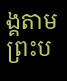ង្គតាមព្រះប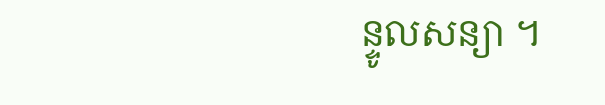ន្ទូលសន្យា ។